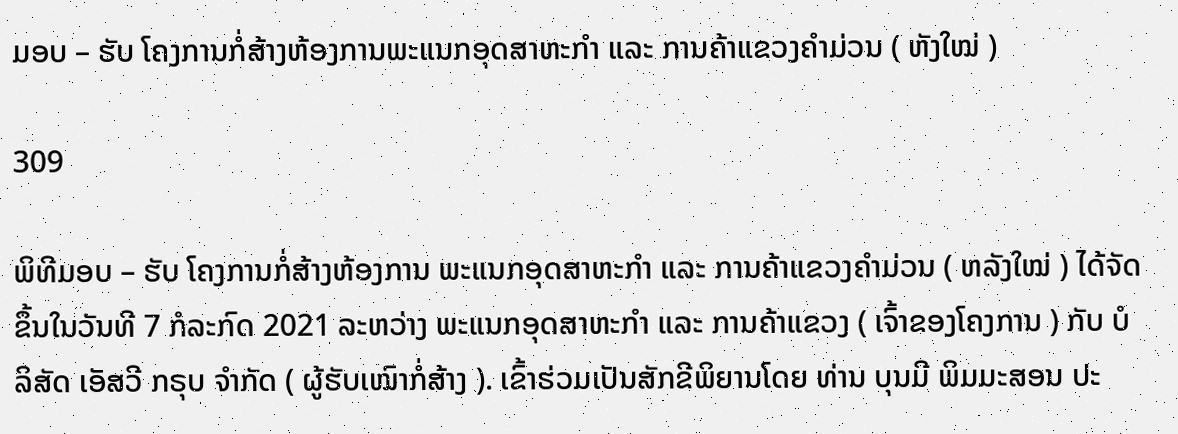ມອບ – ຮັບ ໂຄງການກໍ່ສ້າງຫ້ອງການພະແນກອຸດສາຫະກໍາ ແລະ ການຄ້າແຂວງຄຳມ່ວນ ( ຫັງໃໝ່ )

309

ພິທີມອບ – ຮັບ ໂຄງການກໍ່ສ້າງຫ້ອງການ ພະແນກອຸດສາຫະກໍາ ແລະ ການຄ້າແຂວງຄໍາມ່ວນ ( ຫລັງໃໝ່ ) ໄດ້ຈັດຂຶ້ນໃນວັນທີ 7 ກໍລະກົດ 2021 ລະຫວ່າງ ພະແນກອຸດສາຫະກຳ ແລະ ການຄ້າແຂວງ ( ເຈົ້າຂອງໂຄງການ ) ກັບ ບໍລິສັດ ເອັສວີ ກຣຸບ ຈຳກັດ ( ຜູ້ຮັບເໝົາກໍ່ສ້າງ ). ເຂົ້າຮ່ວມເປັນສັກຂີພິຍານໂດຍ ທ່ານ ບຸນມີ ພິມມະສອນ ປະ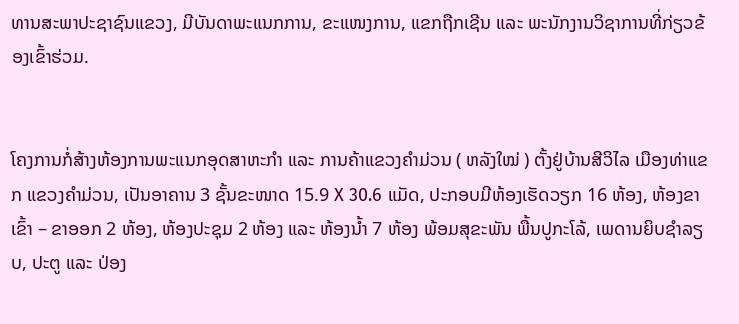ທານສະພາປະຊາຊົນແຂວງ, ມີບັນດາພະແນກການ, ຂະແໜງການ, ແຂກຖືກເຊີນ ແລະ ພະນັກງານວິຊາການທີ່ກ່ຽວຂ້ອງເຂົ້າຮ່ວມ.


ໂຄງການກໍ່ສ້າງຫ້ອງການພະແນກອຸດສາຫະກຳ ແລະ ການຄ້າແຂວງຄຳມ່ວນ ( ຫລັງໃໝ່ ) ຕັ້ງຢູ່ບ້ານສີວິໄລ ເມືອງທ່າແຂກ ແຂວງຄຳມ່ວນ, ເປັນອາຄານ 3 ຊັ້ນຂະໜາດ 15.9 X 30.6 ແມັດ, ປະກອບມີຫ້ອງເຮັດວຽກ 16 ຫ້ອງ, ຫ້ອງຂາເຂົ້າ – ຂາອອກ 2 ຫ້ອງ, ຫ້ອງປະຊຸມ 2 ຫ້ອງ ແລະ ຫ້ອງນໍ້າ 7 ຫ້ອງ ພ້ອມສຸຂະພັນ ພື້ນປູກະໂລ້, ເພດານຍິບຊໍາລຽບ, ປະຕູ ແລະ ປ່ອງ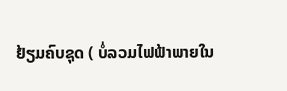ຢ້ຽມຄົບຊຸດ ( ບໍ່ລວມໄຟຟ້າພາຍໃນ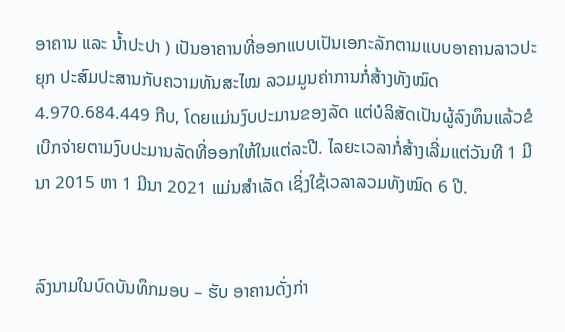ອາຄານ ແລະ ນໍ້າປະປາ ) ເປັນອາຄານທີ່ອອກແບບເປັນເອກະລັກຕາມແບບອາຄານລາວປະຍຸກ ປະສົມປະສານກັບຄວາມທັນສະໄໝ ລວມມູນຄ່າການກໍ່ສ້າງທັງໝົດ 4.970.684.449 ກີບ, ໂດຍແມ່ນງົບປະມານຂອງລັດ ແຕ່ບໍລິສັດເປັນຜູ້ລົງທຶນແລ້ວຂໍເບີກຈ່າຍຕາມງົບປະມານລັດທີ່ອອກໃຫ້ໃນແຕ່ລະປີ. ໄລຍະເວລາກໍ່ສ້າງເລີ່ມແຕ່ວັນທີ 1 ມີນາ 2015 ຫາ 1 ມີນາ 2021 ແມ່ນສຳເລັດ ເຊິ່ງໃຊ້ເວລາລວມທັງໝົດ 6 ປີ.


ລົງນາມໃນບົດບັນທຶກມອບ – ຮັບ ອາຄານດັ່ງກ່າ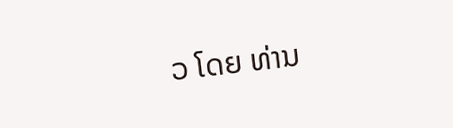ວ ໂດຍ ທ່ານ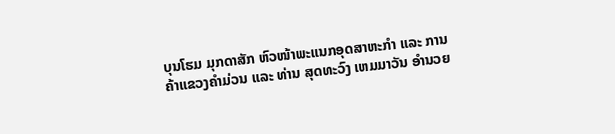ບຸນໂຮມ ມຸກດາສັກ ຫົວໜ້າພະແນກອຸດສາຫະກຳ ແລະ ການຄ້າແຂວງຄຳມ່ວນ ແລະ ທ່ານ ສຸດທະວົງ ເຫມມາວັນ ອຳນວຍ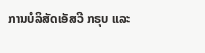ການບໍລິສັດເອັສວີ ກຣຸບ ແລະ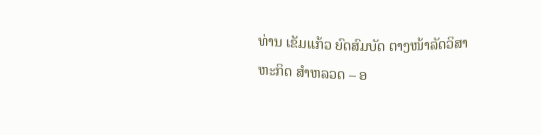ທ່ານ ເຂັມແກ້ວ ຍົດສົມບັດ ຕາງໜ້າລັດວິສາຫະກິດ ສຳຫລວດ – ອ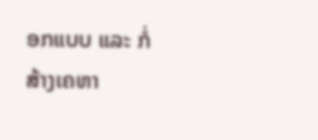ອກແບບ ແລະ ກໍ່ສ້າງເຄຫາ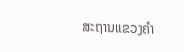ສະຖານແຂວງຄໍາ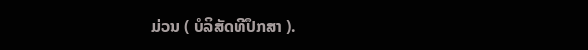ມ່ວນ ( ບໍລິສັດທີປຶກສາ ).